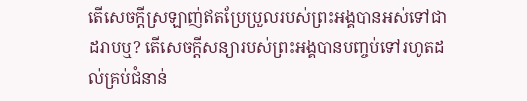តើសេចក្ដីស្រឡាញ់ឥតប្រែប្រួលរបស់ព្រះអង្គបានអស់ទៅជាដរាបឬ? តើសេចក្ដីសន្យារបស់ព្រះអង្គបានបញ្ចប់ទៅរហូតដល់គ្រប់ជំនាន់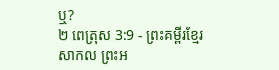ឬ?
២ ពេត្រុស 3:9 - ព្រះគម្ពីរខ្មែរសាកល ព្រះអ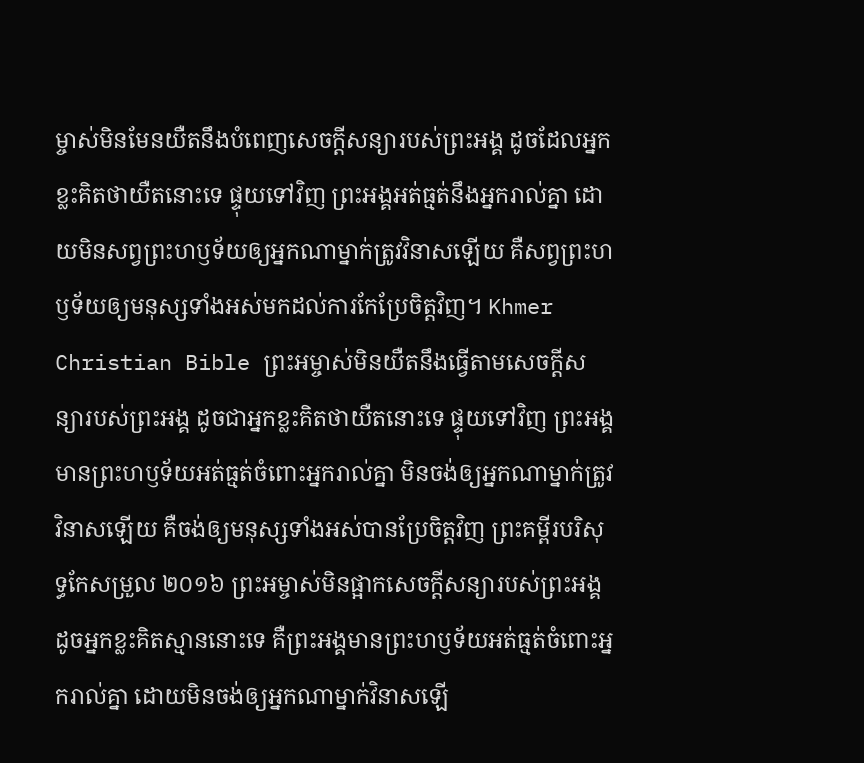ម្ចាស់មិនមែនយឺតនឹងបំពេញសេចក្ដីសន្យារបស់ព្រះអង្គ ដូចដែលអ្នកខ្លះគិតថាយឺតនោះទេ ផ្ទុយទៅវិញ ព្រះអង្គអត់ធ្មត់នឹងអ្នករាល់គ្នា ដោយមិនសព្វព្រះហឫទ័យឲ្យអ្នកណាម្នាក់ត្រូវវិនាសឡើយ គឺសព្វព្រះហឫទ័យឲ្យមនុស្សទាំងអស់មកដល់ការកែប្រែចិត្តវិញ។ Khmer Christian Bible ព្រះអម្ចាស់មិនយឺតនឹងធ្វើតាមសេចក្ដីសន្យារបស់ព្រះអង្គ ដូចជាអ្នកខ្លះគិតថាយឺតនោះទេ ផ្ទុយទៅវិញ ព្រះអង្គមានព្រះហឫទ័យអត់ធ្មត់ចំពោះអ្នករាល់គ្នា មិនចង់ឲ្យអ្នកណាម្នាក់ត្រូវវិនាសឡើយ គឺចង់ឲ្យមនុស្សទាំងអស់បានប្រែចិត្ដវិញ ព្រះគម្ពីរបរិសុទ្ធកែសម្រួល ២០១៦ ព្រះអម្ចាស់មិនផ្អាកសេចក្ដីសន្យារបស់ព្រះអង្គ ដូចអ្នកខ្លះគិតស្មាននោះទេ គឺព្រះអង្គមានព្រះហឫទ័យអត់ធ្មត់ចំពោះអ្នករាល់គ្នា ដោយមិនចង់ឲ្យអ្នកណាម្នាក់វិនាសឡើ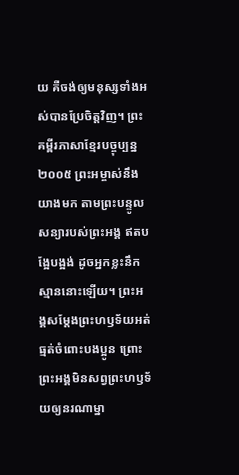យ គឺចង់ឲ្យមនុស្សទាំងអស់បានប្រែចិត្តវិញ។ ព្រះគម្ពីរភាសាខ្មែរបច្ចុប្បន្ន ២០០៥ ព្រះអម្ចាស់នឹងយាងមក តាមព្រះបន្ទូលសន្យារបស់ព្រះអង្គ ឥតបង្អែបង្អង់ ដូចអ្នកខ្លះនឹកស្មាននោះឡើយ។ ព្រះអង្គសម្តែងព្រះហឫទ័យអត់ធ្មត់ចំពោះបងប្អូន ព្រោះព្រះអង្គមិនសព្វព្រះហឫទ័យឲ្យនរណាម្នា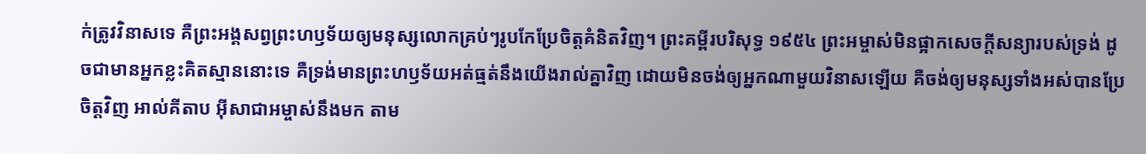ក់ត្រូវវិនាសទេ គឺព្រះអង្គសព្វព្រះហឫទ័យឲ្យមនុស្សលោកគ្រប់ៗរូបកែប្រែចិត្តគំនិតវិញ។ ព្រះគម្ពីរបរិសុទ្ធ ១៩៥៤ ព្រះអម្ចាស់មិនផ្អាកសេចក្ដីសន្យារបស់ទ្រង់ ដូចជាមានអ្នកខ្លះគិតស្មាននោះទេ គឺទ្រង់មានព្រះហឫទ័យអត់ធ្មត់នឹងយើងរាល់គ្នាវិញ ដោយមិនចង់ឲ្យអ្នកណាមួយវិនាសឡើយ គឺចង់ឲ្យមនុស្សទាំងអស់បានប្រែចិត្តវិញ អាល់គីតាប អ៊ីសាជាអម្ចាស់នឹងមក តាម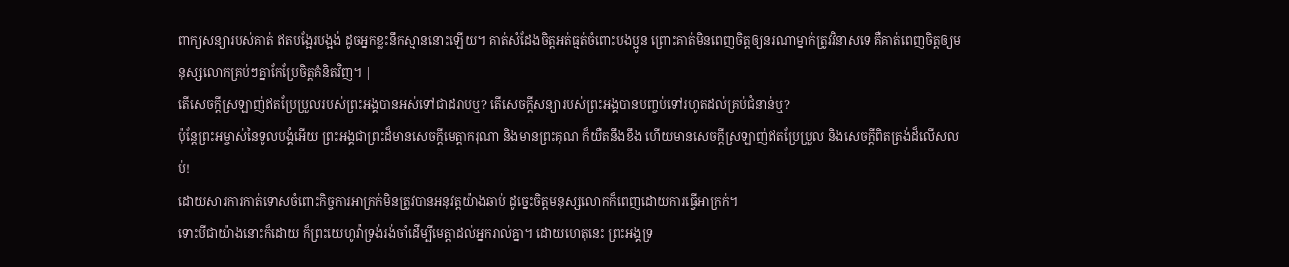ពាក្យសន្យារបស់គាត់ ឥតបង្អែរបង្អង់ ដូចអ្នកខ្លះនឹកស្មាននោះឡើយ។ គាត់សំដែងចិត្តអត់ធ្មត់ចំពោះបងប្អូន ព្រោះគាត់មិនពេញចិត្តឲ្យនរណាម្នាក់ត្រូវវិនាសទេ គឺគាត់ពេញចិត្តឲ្យមនុស្សលោកគ្រប់ៗគ្នាកែប្រែចិត្ដគំនិតវិញ។ |
តើសេចក្ដីស្រឡាញ់ឥតប្រែប្រួលរបស់ព្រះអង្គបានអស់ទៅជាដរាបឬ? តើសេចក្ដីសន្យារបស់ព្រះអង្គបានបញ្ចប់ទៅរហូតដល់គ្រប់ជំនាន់ឬ?
ប៉ុន្តែព្រះអម្ចាស់នៃទូលបង្គំអើយ ព្រះអង្គជាព្រះដ៏មានសេចក្ដីមេត្តាករុណា និងមានព្រះគុណ ក៏យឺតនឹងខឹង ហើយមានសេចក្ដីស្រឡាញ់ឥតប្រែប្រួល និងសេចក្ដីពិតត្រង់ដ៏លើសលប់!
ដោយសារការកាត់ទោសចំពោះកិច្ចការអាក្រក់មិនត្រូវបានអនុវត្តយ៉ាងឆាប់ ដូច្នេះចិត្តមនុស្សលោកក៏ពេញដោយការធ្វើអាក្រក់។
ទោះបីជាយ៉ាងនោះក៏ដោយ ក៏ព្រះយេហូវ៉ាទ្រង់រង់ចាំដើម្បីមេត្តាដល់អ្នករាល់គ្នា។ ដោយហេតុនេះ ព្រះអង្គទ្រ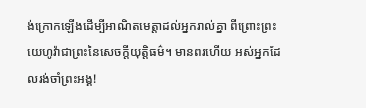ង់ក្រោកឡើងដើម្បីអាណិតមេត្តាដល់អ្នករាល់គ្នា ពីព្រោះព្រះយេហូវ៉ាជាព្រះនៃសេចក្ដីយុត្តិធម៌។ មានពរហើយ អស់អ្នកដែលរង់ចាំព្រះអង្គ!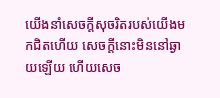យើងនាំសេចក្ដីសុចរិតរបស់យើងមកជិតហើយ សេចក្ដីនោះមិននៅឆ្ងាយឡើយ ហើយសេច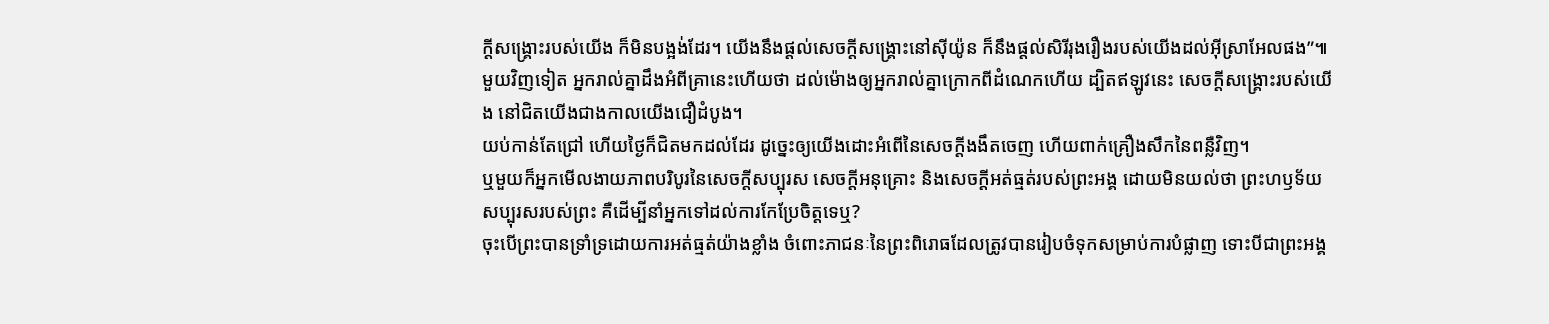ក្ដីសង្គ្រោះរបស់យើង ក៏មិនបង្អង់ដែរ។ យើងនឹងផ្ដល់សេចក្ដីសង្គ្រោះនៅស៊ីយ៉ូន ក៏នឹងផ្ដល់សិរីរុងរឿងរបស់យើងដល់អ៊ីស្រាអែលផង”៕
មួយវិញទៀត អ្នករាល់គ្នាដឹងអំពីគ្រានេះហើយថា ដល់ម៉ោងឲ្យអ្នករាល់គ្នាក្រោកពីដំណេកហើយ ដ្បិតឥឡូវនេះ សេចក្ដីសង្គ្រោះរបស់យើង នៅជិតយើងជាងកាលយើងជឿដំបូង។
យប់កាន់តែជ្រៅ ហើយថ្ងៃក៏ជិតមកដល់ដែរ ដូច្នេះឲ្យយើងដោះអំពើនៃសេចក្ដីងងឹតចេញ ហើយពាក់គ្រឿងសឹកនៃពន្លឺវិញ។
ឬមួយក៏អ្នកមើលងាយភាពបរិបូរនៃសេចក្ដីសប្បុរស សេចក្ដីអនុគ្រោះ និងសេចក្ដីអត់ធ្មត់របស់ព្រះអង្គ ដោយមិនយល់ថា ព្រះហឫទ័យសប្បុរសរបស់ព្រះ គឺដើម្បីនាំអ្នកទៅដល់ការកែប្រែចិត្តទេឬ?
ចុះបើព្រះបានទ្រាំទ្រដោយការអត់ធ្មត់យ៉ាងខ្លាំង ចំពោះភាជនៈនៃព្រះពិរោធដែលត្រូវបានរៀបចំទុកសម្រាប់ការបំផ្លាញ ទោះបីជាព្រះអង្គ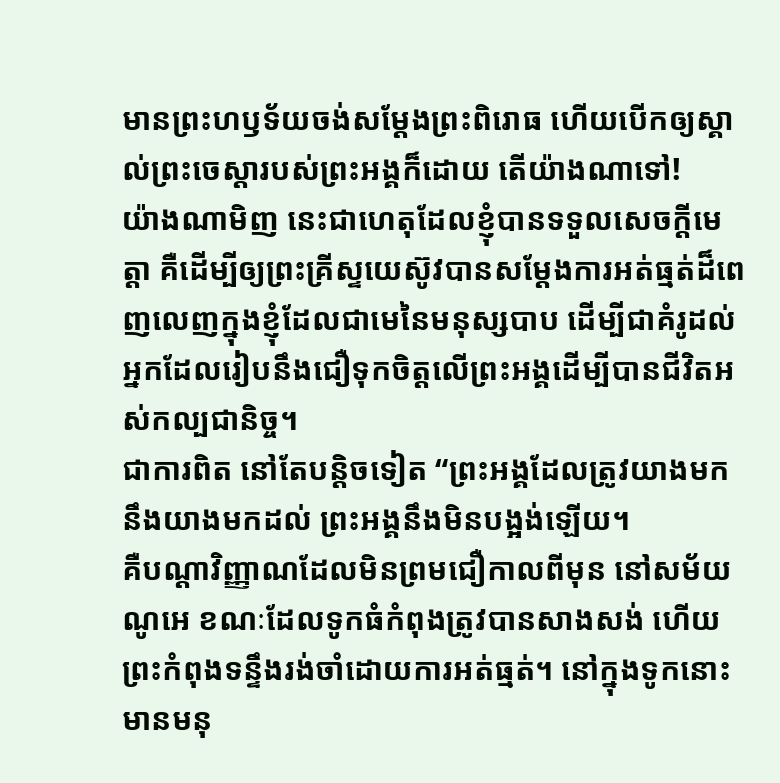មានព្រះហឫទ័យចង់សម្ដែងព្រះពិរោធ ហើយបើកឲ្យស្គាល់ព្រះចេស្ដារបស់ព្រះអង្គក៏ដោយ តើយ៉ាងណាទៅ!
យ៉ាងណាមិញ នេះជាហេតុដែលខ្ញុំបានទទួលសេចក្ដីមេត្តា គឺដើម្បីឲ្យព្រះគ្រីស្ទយេស៊ូវបានសម្ដែងការអត់ធ្មត់ដ៏ពេញលេញក្នុងខ្ញុំដែលជាមេនៃមនុស្សបាប ដើម្បីជាគំរូដល់អ្នកដែលរៀបនឹងជឿទុកចិត្តលើព្រះអង្គដើម្បីបានជីវិតអស់កល្បជានិច្ច។
ជាការពិត នៅតែបន្តិចទៀត “ព្រះអង្គដែលត្រូវយាងមក នឹងយាងមកដល់ ព្រះអង្គនឹងមិនបង្អង់ឡើយ។
គឺបណ្ដាវិញ្ញាណដែលមិនព្រមជឿកាលពីមុន នៅសម័យណូអេ ខណៈដែលទូកធំកំពុងត្រូវបានសាងសង់ ហើយព្រះកំពុងទន្ទឹងរង់ចាំដោយការអត់ធ្មត់។ នៅក្នុងទូកនោះ មានមនុ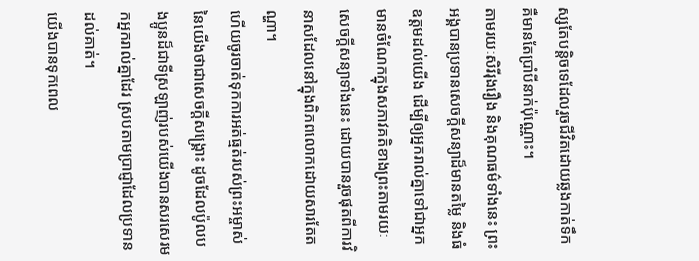ស្សតែបន្តិចទេដែលរួចជីវិតដោយឆ្លងកាត់ទឹក គឺមានតែប្រាំបីនាក់ប៉ុណ្ណោះ។
តាមរយៈសិរីរុងរឿង និងគុណធម៌ទាំងនេះ ព្រះអង្គបានប្រទានសេចក្ដីសន្យាដ៏មានតម្លៃ និងធំឧត្ដមដល់យើង ដើម្បីឲ្យអ្នករាល់គ្នាទៅជាអ្នកមានចំណែកក្នុងសភាវគតិខាងព្រះតាមរយៈសេចក្ដីសន្យាទាំងនេះ ដោយបានរួចផុតពីការវិនាសដែលនៅក្នុងពិភពលោកដោយសារតែតណ្ហា។
ហើយចូរចាត់ទុកការអត់ធ្មត់របស់ព្រះអម្ចាស់នៃយើងថាជាសេចក្ដីសង្គ្រោះ ដូចដែលប៉ូលបងប្អូនដ៏ជាទីស្រឡាញ់របស់យើងបានសរសេរមកអ្នករាល់គ្នាដែរ ស្របតាមប្រាជ្ញាដែលប្រទានដល់គាត់។
យើងបានទុកពេល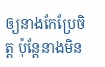ឲ្យនាងកែប្រែចិត្ត ប៉ុន្តែនាងមិន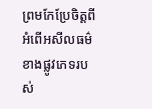ព្រមកែប្រែចិត្តពីអំពើអសីលធម៌ខាងផ្លូវភេទរបស់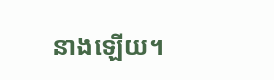នាងឡើយ។